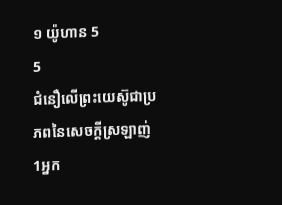១ យ៉ូហាន 5
5
ជំនឿលើព្រះយេស៊ូជាប្រភពនៃសេចក្ដីស្រឡាញ់
1អ្នក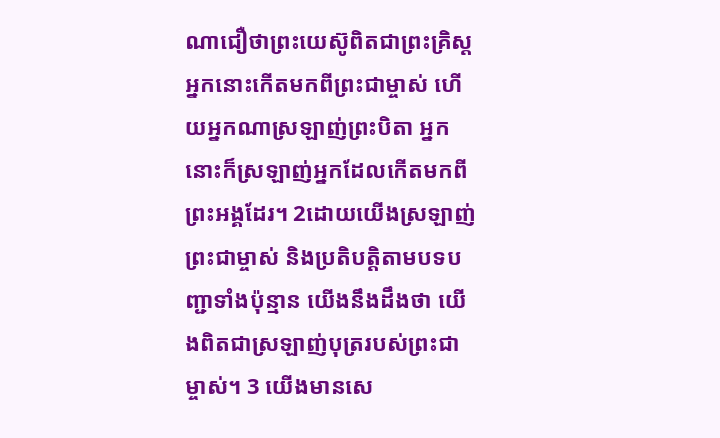ណាជឿថាព្រះយេស៊ូពិតជាព្រះគ្រិស្ត អ្នកនោះកើតមកពីព្រះជាម្ចាស់ ហើយអ្នកណាស្រឡាញ់ព្រះបិតា អ្នកនោះក៏ស្រឡាញ់អ្នកដែលកើតមកពីព្រះអង្គដែរ។ 2ដោយយើងស្រឡាញ់ព្រះជាម្ចាស់ និងប្រតិបត្តិតាមបទបញ្ជាទាំងប៉ុន្មាន យើងនឹងដឹងថា យើងពិតជាស្រឡាញ់បុត្ររបស់ព្រះជាម្ចាស់។ 3 យើងមានសេ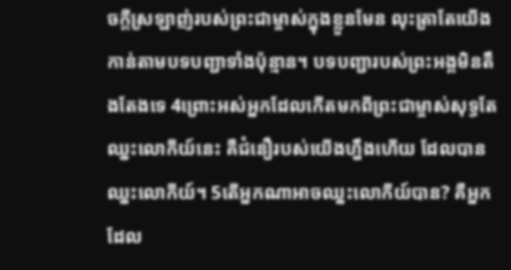ចក្ដីស្រឡាញ់របស់ព្រះជាម្ចាស់ក្នុងខ្លួនមែន លុះត្រាតែយើងកាន់តាមបទបញ្ជាទាំងប៉ុន្មាន។ បទបញ្ជារបស់ព្រះអង្គមិនតឹងតែងទេ 4ព្រោះអស់អ្នកដែលកើតមកពីព្រះជាម្ចាស់សុទ្ធតែឈ្នះលោកីយ៍នេះ គឺជំនឿរបស់យើងហ្នឹងហើយ ដែលបានឈ្នះលោកីយ៍។ 5តើអ្នកណាអាចឈ្នះលោកីយ៍បាន? គឺអ្នកដែល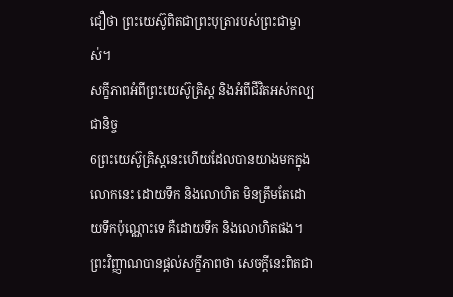ជឿថា ព្រះយេស៊ូពិតជាព្រះបុត្រារបស់ព្រះជាម្ចាស់។
សក្ខីភាពអំពីព្រះយេស៊ូគ្រិស្ត និងអំពីជីវិតអស់កល្បជានិច្ច
6ព្រះយេស៊ូគ្រិស្តនេះហើយដែលបានយាងមកក្នុងលោកនេះ ដោយទឹក និងលោហិត មិនត្រឹមតែដោយទឹកប៉ុណ្ណោះទេ គឺដោយទឹក និងលោហិតផង។ ព្រះវិញ្ញាណបានផ្ដល់សក្ខីភាពថា សេចក្ដីនេះពិតជា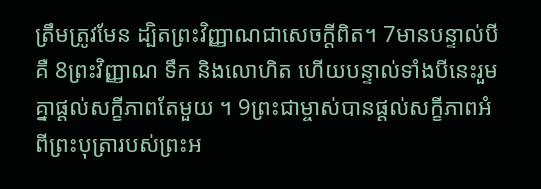ត្រឹមត្រូវមែន ដ្បិតព្រះវិញ្ញាណជាសេចក្ដីពិត។ 7មានបន្ទាល់បីគឺ 8ព្រះវិញ្ញាណ ទឹក និងលោហិត ហើយបន្ទាល់ទាំងបីនេះរួមគ្នាផ្ដល់សក្ខីភាពតែមួយ ។ 9ព្រះជាម្ចាស់បានផ្ដល់សក្ខីភាពអំពីព្រះបុត្រារបស់ព្រះអ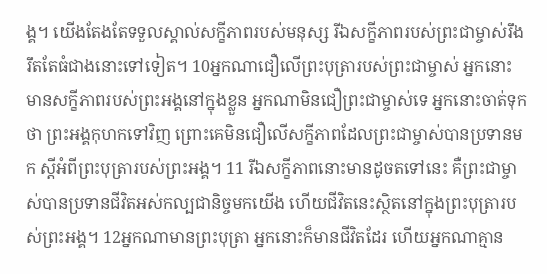ង្គ។ យើងតែងតែទទួលស្គាល់សក្ខីភាពរបស់មនុស្ស រីឯសក្ខីភាពរបស់ព្រះជាម្ចាស់រឹងរឹតតែធំជាងនោះទៅទៀត។ 10អ្នកណាជឿលើព្រះបុត្រារបស់ព្រះជាម្ចាស់ អ្នកនោះមានសក្ខីភាពរបស់ព្រះអង្គនៅក្នុងខ្លួន អ្នកណាមិនជឿព្រះជាម្ចាស់ទេ អ្នកនោះចាត់ទុកថា ព្រះអង្គកុហកទៅវិញ ព្រោះគេមិនជឿលើសក្ខីភាពដែលព្រះជាម្ចាស់បានប្រទានមក ស្ដីអំពីព្រះបុត្រារបស់ព្រះអង្គ។ 11 រីឯសក្ខីភាពនោះមានដូចតទៅនេះ គឺព្រះជាម្ចាស់បានប្រទានជីវិតអស់កល្បជានិច្ចមកយើង ហើយជីវិតនេះស្ថិតនៅក្នុងព្រះបុត្រារបស់ព្រះអង្គ។ 12អ្នកណាមានព្រះបុត្រា អ្នកនោះក៏មានជីវិតដែរ ហើយអ្នកណាគ្មាន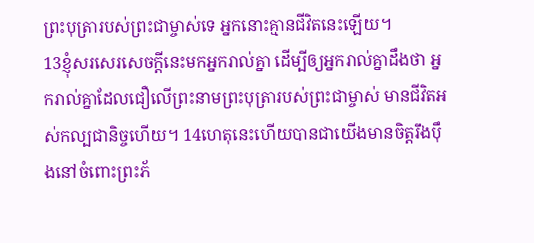ព្រះបុត្រារបស់ព្រះជាម្ចាស់ទេ អ្នកនោះគ្មានជីវិតនេះឡើយ។
13ខ្ញុំសរសេរសេចក្ដីនេះមកអ្នករាល់គ្នា ដើម្បីឲ្យអ្នករាល់គ្នាដឹងថា អ្នករាល់គ្នាដែលជឿលើព្រះនាមព្រះបុត្រារបស់ព្រះជាម្ចាស់ មានជីវិតអស់កល្បជានិច្ចហើយ។ 14ហេតុនេះហើយបានជាយើងមានចិត្តរឹងប៉ឹងនៅចំពោះព្រះភ័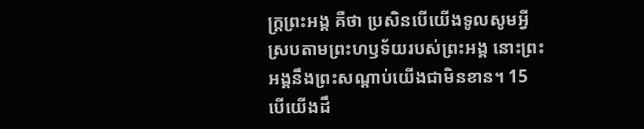ក្ត្រព្រះអង្គ គឺថា ប្រសិនបើយើងទូលសូមអ្វីស្របតាមព្រះហឫទ័យរបស់ព្រះអង្គ នោះព្រះអង្គនឹងព្រះសណ្ដាប់យើងជាមិនខាន។ 15បើយើងដឹ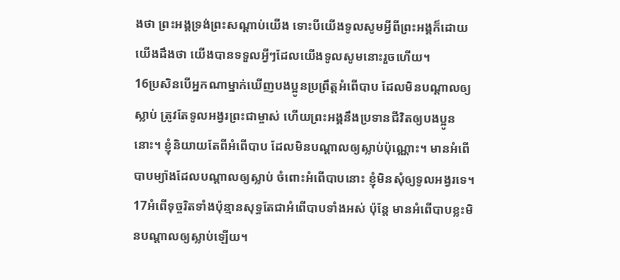ងថា ព្រះអង្គទ្រង់ព្រះសណ្ដាប់យើង ទោះបីយើងទូលសូមអ្វីពីព្រះអង្គក៏ដោយ យើងដឹងថា យើងបានទទួលអ្វីៗដែលយើងទូលសូមនោះរួចហើយ។
16ប្រសិនបើអ្នកណាម្នាក់ឃើញបងប្អូនប្រព្រឹត្តអំពើបាប ដែលមិនបណ្ដាលឲ្យស្លាប់ ត្រូវតែទូលអង្វរព្រះជាម្ចាស់ ហើយព្រះអង្គនឹងប្រទានជីវិតឲ្យបងប្អូននោះ។ ខ្ញុំនិយាយតែពីអំពើបាប ដែលមិនបណ្ដាលឲ្យស្លាប់ប៉ុណ្ណោះ។ មានអំពើបាបម្យ៉ាងដែលបណ្ដាលឲ្យស្លាប់ ចំពោះអំពើបាបនោះ ខ្ញុំមិនសុំឲ្យទូលអង្វរទេ។ 17អំពើទុច្ចរិតទាំងប៉ុន្មានសុទ្ធតែជាអំពើបាបទាំងអស់ ប៉ុន្តែ មានអំពើបាបខ្លះមិនបណ្ដាលឲ្យស្លាប់ឡើយ។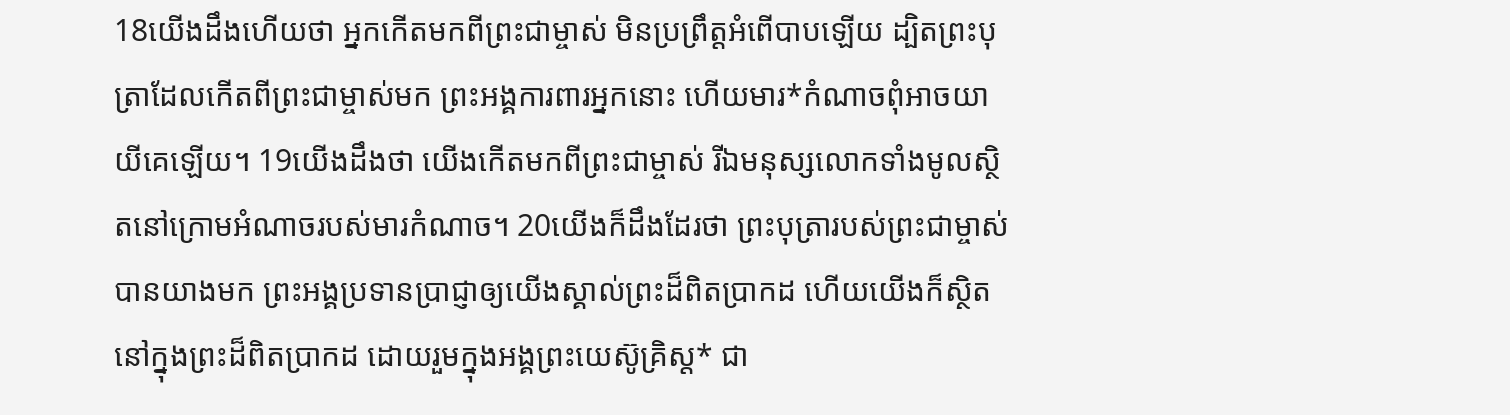18យើងដឹងហើយថា អ្នកកើតមកពីព្រះជាម្ចាស់ មិនប្រព្រឹត្តអំពើបាបឡើយ ដ្បិតព្រះបុត្រាដែលកើតពីព្រះជាម្ចាស់មក ព្រះអង្គការពារអ្នកនោះ ហើយមារ*កំណាចពុំអាចយាយីគេឡើយ។ 19យើងដឹងថា យើងកើតមកពីព្រះជាម្ចាស់ រីឯមនុស្សលោកទាំងមូលស្ថិតនៅក្រោមអំណាចរបស់មារកំណាច។ 20យើងក៏ដឹងដែរថា ព្រះបុត្រារបស់ព្រះជាម្ចាស់បានយាងមក ព្រះអង្គប្រទានប្រាជ្ញាឲ្យយើងស្គាល់ព្រះដ៏ពិតប្រាកដ ហើយយើងក៏ស្ថិតនៅក្នុងព្រះដ៏ពិតប្រាកដ ដោយរួមក្នុងអង្គព្រះយេស៊ូគ្រិស្ត* ជា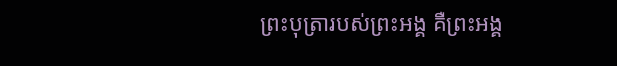ព្រះបុត្រារបស់ព្រះអង្គ គឺព្រះអង្គ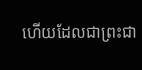ហើយដែលជាព្រះជា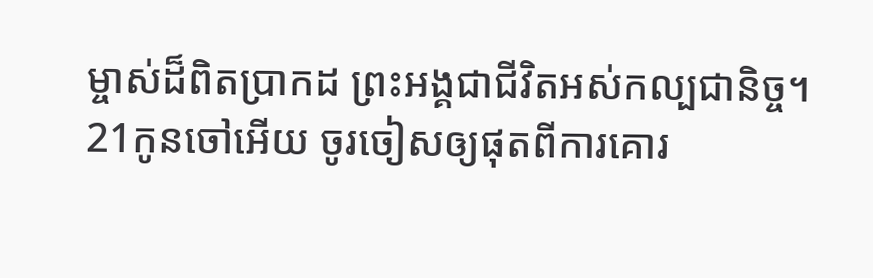ម្ចាស់ដ៏ពិតប្រាកដ ព្រះអង្គជាជីវិតអស់កល្បជានិច្ច។
21កូនចៅអើយ ចូរចៀសឲ្យផុតពីការគោរ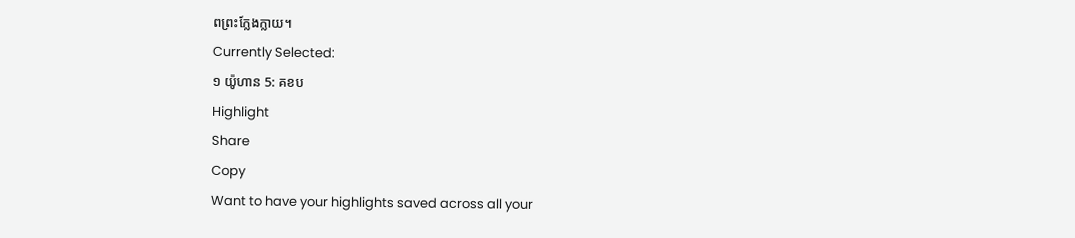ពព្រះក្លែងក្លាយ។
Currently Selected:
១ យ៉ូហាន 5: គខប
Highlight
Share
Copy
Want to have your highlights saved across all your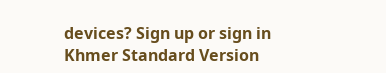devices? Sign up or sign in
Khmer Standard Version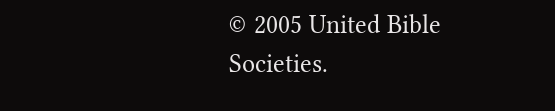© 2005 United Bible Societies.